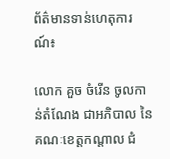ព័ត៌មានទាន់ហេតុការណ៍៖

លោក គួច ចំរើន ចូលកាន់តំណែង ជាអភិបាល នៃគណៈខេត្តកណ្ដាល ជំ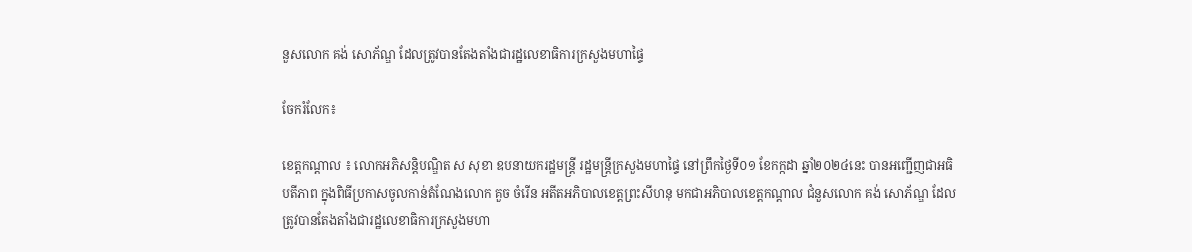នួសលោក គង់ សោភ័ណ្ឌ ដែលត្រូវបានតែងតាំងជារដ្ឋលេខាធិការក្រសួងមហាផ្ទៃ

ចែករំលែក៖

ខេត្តកណ្តាល ៖ លោកអភិសន្ដិបណ្ឌិត ស សុខា ឧបនាយករដ្ឋមន្ដ្រី រដ្ឋមន្ដ្រីក្រសួងមហាផ្ទៃ នៅព្រឹកថ្ងៃទី០១ ខែកក្កដា ឆ្នាំ២០២៤នេះ បានអញ្ជើញជាអធិបតីភាព ក្នុងពិធីប្រកាសចូលកាន់តំណែងលោក គួច ចំរើន អតីតអភិបាលខេត្តព្រះសីហនុ មកជាអភិបាលខេត្តកណ្ដាល ជំនួសលោក គង់ សោភ័ណ្ឌ ដែលត្រូវបានតែងតាំងជារដ្ឋលេខាធិការក្រសួងមហា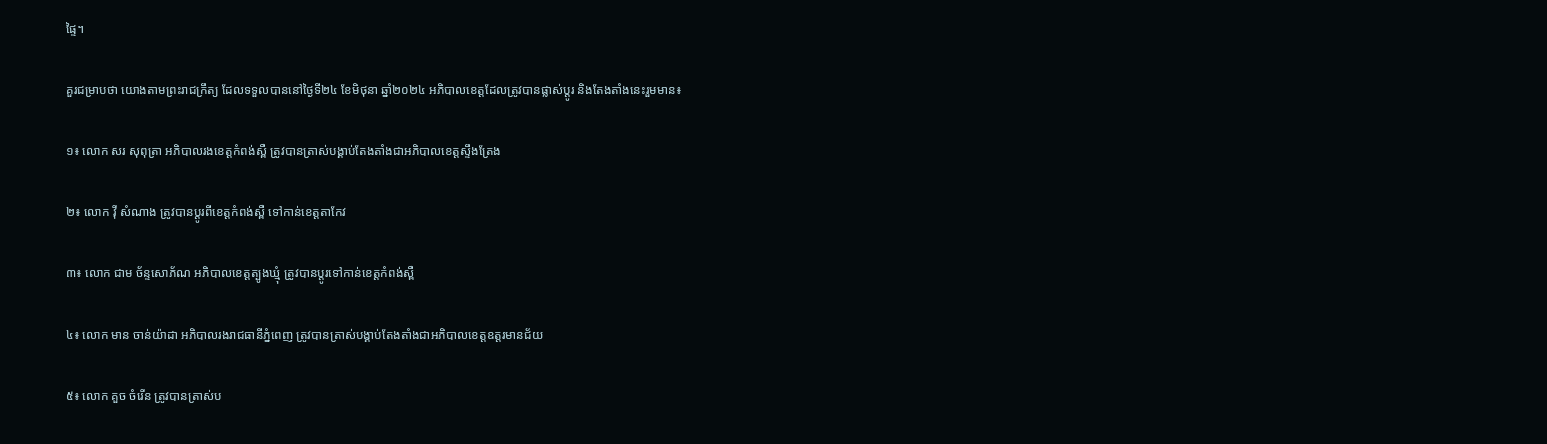ផ្ទៃ។

គួរជម្រាបថា យោងតាមព្រះរាជក្រឹត្យ ដែលទទួលបាននៅថ្ងៃទី២៤ ខែមិថុនា ឆ្នាំ២០២៤ អភិបាលខេត្តដែលត្រូវបានផ្លាស់ប្តូរ និងតែងតាំងនេះរួមមាន៖

១៖ លោក សរ សុពុត្រា អភិបាលរងខេត្តកំពង់ស្ពឺ ត្រូវបានត្រាស់បង្គាប់តែងតាំងជាអភិបាលខេត្តស្ទឹងត្រែង

២៖ លោក វ៉ី សំណាង ត្រូវបានប្តូរពីខេត្តកំពង់ស្ពឺ ទៅកាន់ខេត្តតាកែវ

៣៖ លោក ជាម ច័ន្ទសោភ័ណ អភិបាលខេត្តត្បូងឃ្មុំ ត្រូវបានប្តូរទៅកាន់ខេត្តកំពង់ស្ពឺ

៤៖ លោក មាន ចាន់យ៉ាដា អភិបាលរងរាជធានីភ្នំពេញ ត្រូវបានត្រាស់បង្គាប់តែងតាំងជាអភិបាលខេត្តឧត្តរមានជ័យ

៥៖ លោក គួច ចំរើន ត្រូវបានត្រាស់ប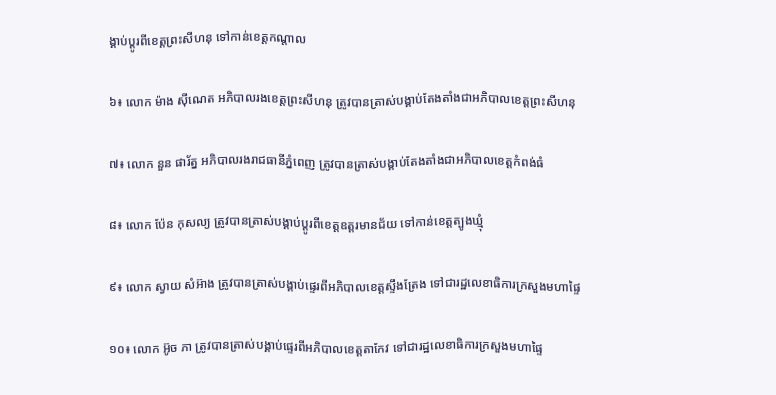ង្គាប់ប្តូរពីខេត្តព្រះសីហនុ ទៅកាន់ខេត្តកណ្តាល

៦៖ លោក ម៉ាង ស៊ីណេត អភិបាលរងខេត្តព្រះសីហនុ ត្រូវបានត្រាស់បង្គាប់តែងតាំងជាអភិបាលខេត្តព្រះសីហនុ

៧៖ លោក នួន ផារ័ត្ន អភិបាលរងរាជធានីភ្នំពេញ ត្រូវបានត្រាស់បង្គាប់តែងតាំងជាអភិបាលខេត្តកំពង់ធំ

៨៖ លោក ប៉ែន កុសល្យ ត្រូវបានត្រាស់បង្គាប់ប្តូរពីខេត្តឧត្តរមានជ័យ ទៅកាន់ខេត្តត្បូងឃ្មុំ

៩៖ លោក ស្វាយ សំអ៊ាង ត្រូវបានត្រាស់បង្គាប់ផ្ទេរពីអភិបាលខេត្តស្ទឹងត្រែង ទៅជារដ្ឋលេខាធិការក្រសួងមហាផ្ទៃ

១០៖ លោក អ៊ូច ភា ត្រូវបានត្រាស់បង្គាប់ផ្ទេរពីអភិបាលខេត្តតាកែវ ទៅជារដ្ឋលេខាធិការក្រសួងមហាផ្ទៃ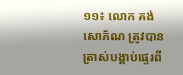១១៖ លោក គង់ សោភ័ណ ត្រូវបានត្រាស់បង្គាប់ផ្ទេរពី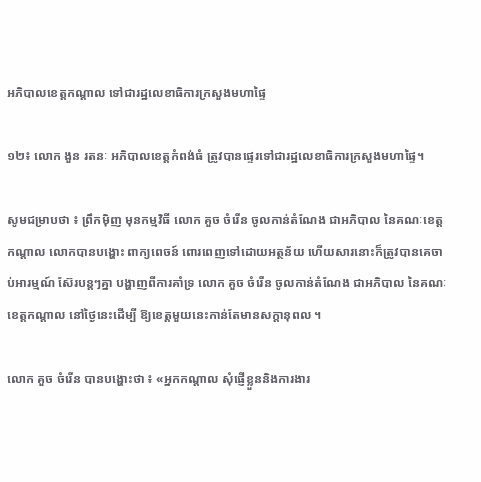អភិបាលខេត្តកណ្តាល ទៅជារដ្ឋលេខាធិការក្រសួងមហាផ្ទៃ

១២៖ លោក ងួន រតនៈ អភិបាលខេត្តកំពង់ធំ ត្រូវបានផ្ទេរទៅជារដ្ឋលេខាធិការក្រសួងមហាផ្ទៃ។

សូមជម្រាបថា ៖ ព្រឹកមុិញ មុនកម្មវិធី លោក គួច ចំរើន ចូលកាន់តំណែង ជាអភិបាល នៃគណៈខេត្តកណ្ដាល លោកបានបង្ហោះ ពាក្យពេចន៍ ពោរពេញទៅដោយអត្ថន័យ ហើយសារនោះក៏ត្រូវបានគេចាប់អារម្មណ៍ ស៊ែរបន្តៗគ្នា បង្ហាញពីការគាំទ្រ លោក គួច ចំរើន ចូលកាន់តំណែង ជាអភិបាល នៃគណៈខេត្តកណ្ដាល នៅថ្ងៃនេះដើម្បី ឱ្យខេត្តមួយនេះកាន់តែមានសក្តានុពល ។

លោក គួច ចំរើន បានបង្ហោះថា ៖ «អ្នកកណ្តាល សុំផ្ញេីខ្លួននិងការងារ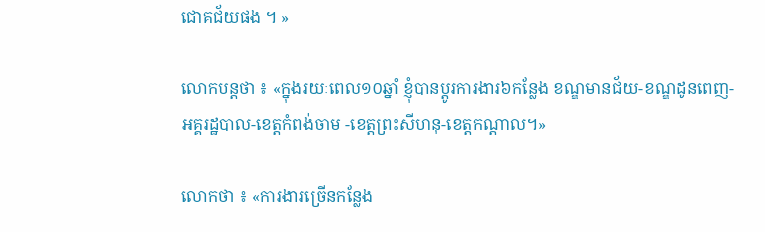ជោគជ័យផង ។ »

លោកបន្តថា ៖ «ក្នុងរយៈពេល១០ឆ្នាំ ខ្ញុំបានប្តូរការងារ៦កន្លែង ខណ្ឌមានជ័យ-ខណ្ឌដូនពេញ-អគ្គរដ្ឋបាល-ខេត្តកំពង់ចាម -ខេត្តព្រះសីហនុ-ខេត្តកណ្តាល។»

លោកថា ៖ «ការងារច្រេីនកន្លែង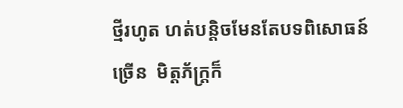ថ្មីរហូត ហត់បន្តិចមែនតែបទពិសោធន៍ច្រេីន  មិត្តភ័ក្រ្តក៏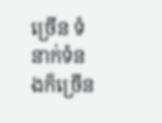ច្រេីន ទំនាក់ទំនងក៏ច្រេីន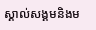ស្គាល់សង្គមនិងម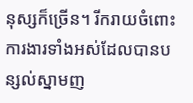នុស្សក៏ច្រេីន។ រីករាយចំពោះការងារទាំងអស់ដែលបានបន្សល់ស្នាមញ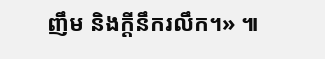ញឹម និងក្តីនឹករលឹក។» ៕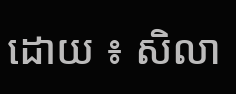ដោយ ៖ សិលា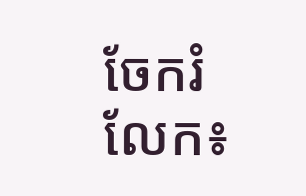ចែករំលែក៖